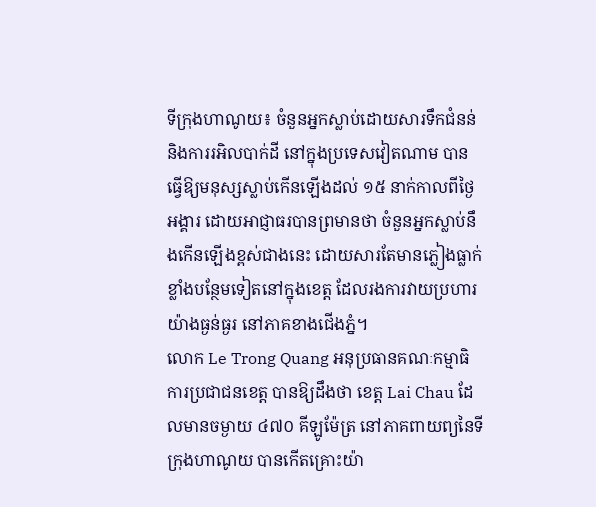ទីក្រុងហាណូយ៖ ចំនួនអ្នកស្លាប់ដោយសារទឹកជំនន់ និងការរអិលបាក់ដី នៅក្នុងប្រទេសវៀតណាម បានធ្វើឱ្យមនុស្សស្លាប់កើនឡើងដល់ ១៥ នាក់កាលពីថ្ងៃអង្គារ ដោយអាជ្ញាធរបានព្រមានថា ចំនួនអ្នកស្លាប់នឹងកើនឡើងខ្ពស់ជាងនេះ ដោយសារតែមានភ្លៀងធ្លាក់ខ្លាំងបន្ថែមទៀតនៅក្នុងខេត្ត ដែលរងការវាយប្រហារយ៉ាងធ្ងន់ធ្ងរ នៅភាគខាងជើងភ្នំ។
លោក Le Trong Quang អនុប្រធានគណៈកម្មាធិការប្រជាជនខេត្ត បានឱ្យដឹងថា ខេត្ត Lai Chau ដែលមានចម្ងាយ ៤៧០ គីឡូម៉ែត្រ នៅភាគពាយព្យនៃទីក្រុងហាណូយ បានកើតគ្រោះយ៉ា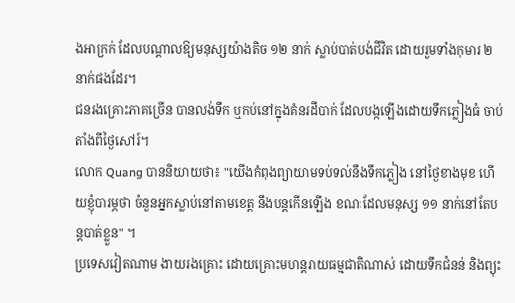ងអាក្រក់ ដែលបណ្ដាលឱ្យមនុស្សយ៉ាងតិច ១២ នាក់ ស្លាប់បាត់បង់ជីវិត ដោយរួមទាំងកុមារ ២ នាក់ផងដែរ។
ជនរងគ្រោះភាគច្រើន បានលង់ទឹក ឬកប់នៅក្នុងគំនរដីបាក់ ដែលបង្កឡើងដោយទឹកភ្លៀងធំ ចាប់តាំងពីថ្ងៃសៅរ៍។
លោក Quang បាននិយាយថា៖ "យើងកំពុងព្យាយាមទប់ទល់នឹងទឹកភ្លៀង នៅថ្ងៃខាងមុខ ហើយខ្ញុំបារម្ភថា ចំនួនអ្នកស្លាប់នៅតាមខេត្ត នឹងបន្តកើនឡើង ខណៈដែលមនុស្ស ១១ នាក់នៅតែបន្ដបាត់ខ្លួន" ។
ប្រទេសវៀតណាម ងាយរងគ្រោះ ដោយគ្រោះមហន្តរាយធម្មជាតិណាស់ ដោយទឹកជំនន់ និងព្យុះ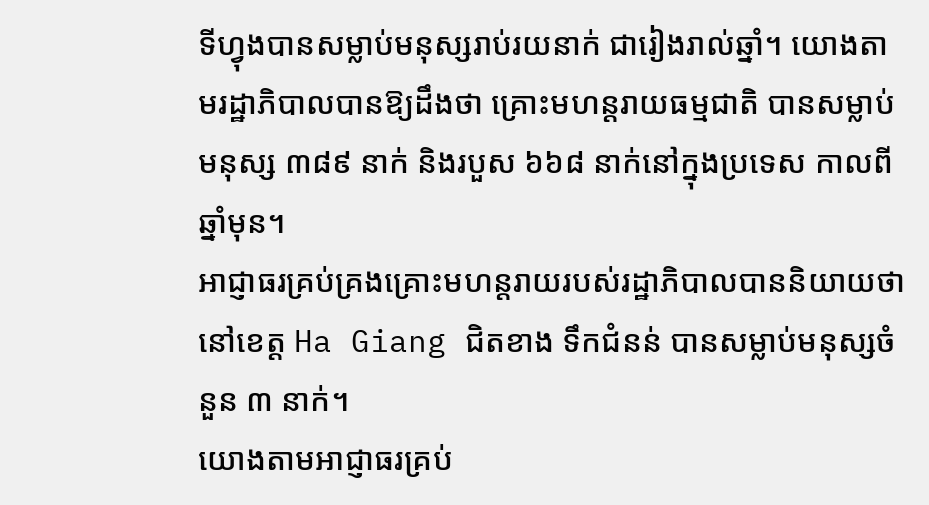ទីហ្វុងបានសម្លាប់មនុស្សរាប់រយនាក់ ជារៀងរាល់ឆ្នាំ។ យោងតាមរដ្ឋាភិបាលបានឱ្យដឹងថា គ្រោះមហន្តរាយធម្មជាតិ បានសម្លាប់មនុស្ស ៣៨៩ នាក់ និងរបួស ៦៦៨ នាក់នៅក្នុងប្រទេស កាលពីឆ្នាំមុន។
អាជ្ញាធរគ្រប់គ្រងគ្រោះមហន្តរាយរបស់រដ្ឋាភិបាលបាននិយាយថា នៅខេត្ត Ha Giang ជិតខាង ទឹកជំនន់ បានសម្លាប់មនុស្សចំនួន ៣ នាក់។
យោងតាមអាជ្ញាធរគ្រប់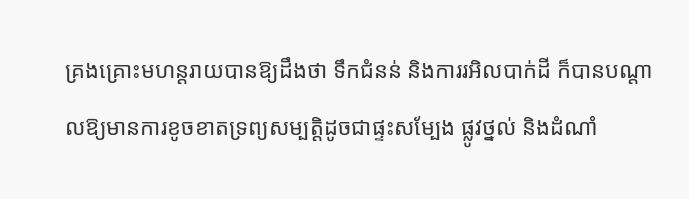គ្រងគ្រោះមហន្ដរាយបានឱ្យដឹងថា ទឹកជំនន់ និងការរអិលបាក់ដី ក៏បានបណ្តាលឱ្យមានការខូចខាតទ្រព្យសម្បត្ដិដូចជាផ្ទះសម្បែង ផ្លូវថ្នល់ និងដំណាំ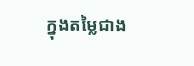ក្នុងតម្លៃជាង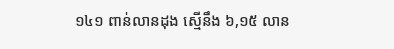១៤១ ពាន់លានដុង ស្មើនឹង ៦,១៥ លាន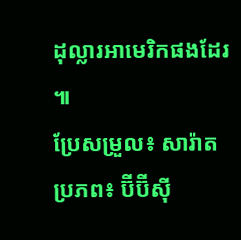ដុល្លារអាមេរិកផងដែរ ៕
ប្រែសម្រួល៖ សារ៉ាត
ប្រភព៖ ប៊ីប៊ីសុី